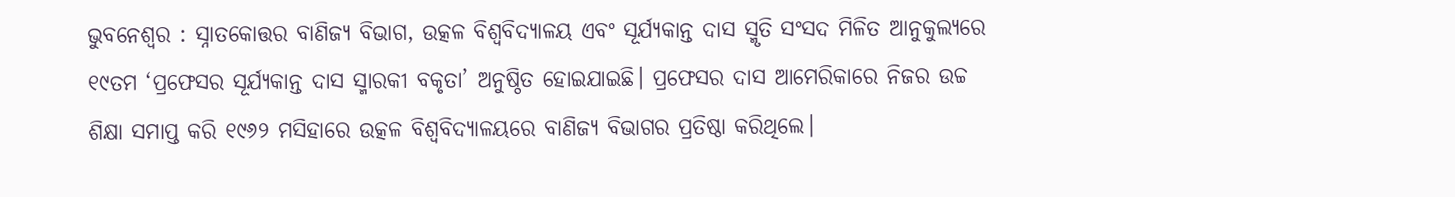ଭୁବନେଶ୍ୱର : ସ୍ନାତକୋତ୍ତର ବାଣିଜ୍ୟ ବିଭାଗ, ଉତ୍କଳ ବିଶ୍ୱବିଦ୍ୟାଳୟ ଏବଂ ସୂର୍ଯ୍ୟକାନ୍ତ ଦାସ ସ୍ମୃତି ସଂସଦ ମିଳିତ ଆନୁକୁଲ୍ୟରେ ୧୯ତମ ‘ପ୍ରଫେସର ସୂର୍ଯ୍ୟକାନ୍ତ ଦାସ ସ୍ମାରକୀ ବକୃତା’ ଅନୁଷ୍ଠିତ ହୋଇଯାଇଛି। ପ୍ରଫେସର ଦାସ ଆମେରିକାରେ ନିଜର ଉଚ୍ଚ ଶିକ୍ଷା ସମାପ୍ତ କରି ୧୯୬୨ ମସିହାରେ ଉତ୍କଳ ବିଶ୍ୱବିଦ୍ୟାଳୟରେ ବାଣିଜ୍ୟ ବିଭାଗର ପ୍ରତିଷ୍ଠା କରିଥିଲେ।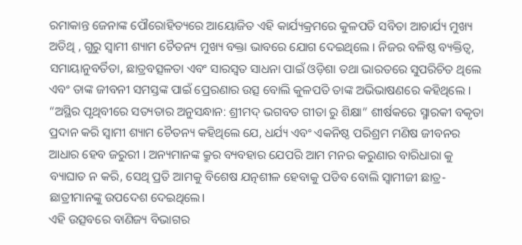ରମାକାନ୍ତ ଜେନାଙ୍କ ପୌରୋହିତ୍ୟରେ ଆୟୋଜିତ ଏହି କାର୍ଯ୍ୟକ୍ରମରେ କୁଳପତି ସବିତା ଆଚାର୍ଯ୍ୟ ମୁଖ୍ୟ ଅତିଥି , ଗୁରୁ ସ୍ବାମୀ ଶ୍ୟାମ ଚୈତନ୍ୟ ମୁଖ୍ୟ ବକ୍ତା ଭାବରେ ଯୋଗ ଦେଇଥିଲେ । ନିଜର ବଳିଷ୍ଠ ବ୍ୟକ୍ତିତ୍ଵ, ସମାୟାନୁବର୍ତିତା, ଛାତ୍ରବତ୍ସଳତା ଏବଂ ସାରସ୍ଵତ ସାଧନା ପାଇଁ ଓଡ଼ିଶା ତଥା ଭାରତରେ ସୁପରିଚିତ ଥିଲେ ଏବଂ ତାଙ୍କ ଜୀବନୀ ସମସ୍ତଙ୍କ ପାଇଁ ପ୍ରେରଣାର ଉତ୍ସ ବୋଲି କୁଳପତି ତାଙ୍କ ଅଭିଭାଷଣରେ କହିଥିଲେ ।
“ଅସ୍ଥିର ପୃଥିବୀରେ ସତ୍ୟତାର ଅନୁସନ୍ଧାନ: ଶ୍ରୀମଦ୍ ଭଗବତ ଗୀତା ରୁ ଶିକ୍ଷା” ଶୀର୍ଷକରେ ସ୍ମାରକୀ ବକୃତା ପ୍ରଦାନ କରି ସ୍ବାମୀ ଶ୍ୟାମ ଚୈତନ୍ୟ କହିଥିଲେ ଯେ, ଧର୍ଯ୍ୟ ଏବଂ ଏକନିଷ୍ଠ ପରିଶ୍ରମ ମଣିଷ ଜୀବନର ଆଧାର ହେବ ଜରୁରୀ । ଅନ୍ୟମାନଙ୍କ କ୍ରୁର ବ୍ୟବହାର ଯେପରି ଆମ ମନର କରୁଣାର ବାରିଧାରା କୁ ବ୍ୟାଘାତ ନ କରି, ସେଥି ପ୍ରତି ଆମକୁ ବିଶେଷ ଯତ୍ନଶୀଳ ହେବାକୁ ପଡିବ ବୋଲି ସ୍ବାମୀଜୀ ଛାତ୍ର-ଛାତ୍ରୀମାନଙ୍କୁ ଉପଦେଶ ଦେଇଥିଲେ।
ଏହି ଉତ୍ସବରେ ବାଣିଜ୍ୟ ବିଭାଗର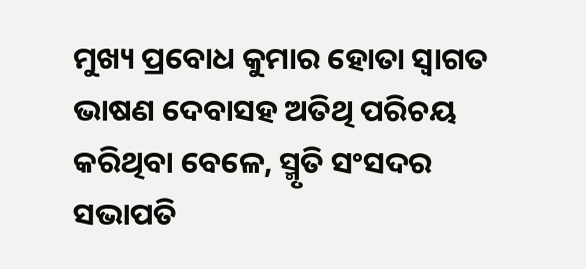ମୁଖ୍ୟ ପ୍ରବୋଧ କୁମାର ହୋତା ସ୍ବାଗତ ଭାଷଣ ଦେବାସହ ଅତିଥି ପରିଚୟ କରିଥିବା ବେଳେ, ସ୍ମୃତି ସଂସଦର ସଭାପତି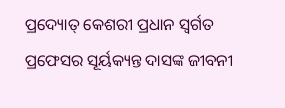ପ୍ରଦ୍ୟୋତ୍ କେଶରୀ ପ୍ରଧାନ ସ୍ବର୍ଗତ ପ୍ରଫେସର ସୂର୍ୟକ୍ୟନ୍ତ ଦାସଙ୍କ ଜୀବନୀ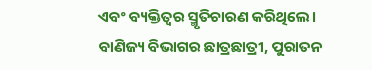ଏବଂ ବ୍ୟକ୍ତିତ୍ଵର ସ୍ମୃତିଚାରଣ କରିଥିଲେ। ବାଣିଜ୍ୟ ବିଭାଗର ଛାତ୍ରଛାତ୍ରୀ, ପୁରାତନ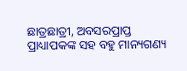ଛାତ୍ରଛାତ୍ରୀ, ଅବସରପ୍ରାପ୍ତ ପ୍ରାଧ୍ୟାପକଙ୍କ ସହ ବହୁ ମାନ୍ୟଗଣ୍ୟ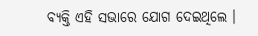ବ୍ୟକ୍ତି ଏହି ସଭାରେ ଯୋଗ ଦେଇଥିଲେ ।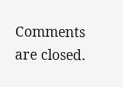Comments are closed.